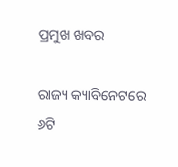ପ୍ରମୁଖ ଖବର

ରାଜ୍ୟ କ୍ୟାବିନେଟରେ ୬ଟି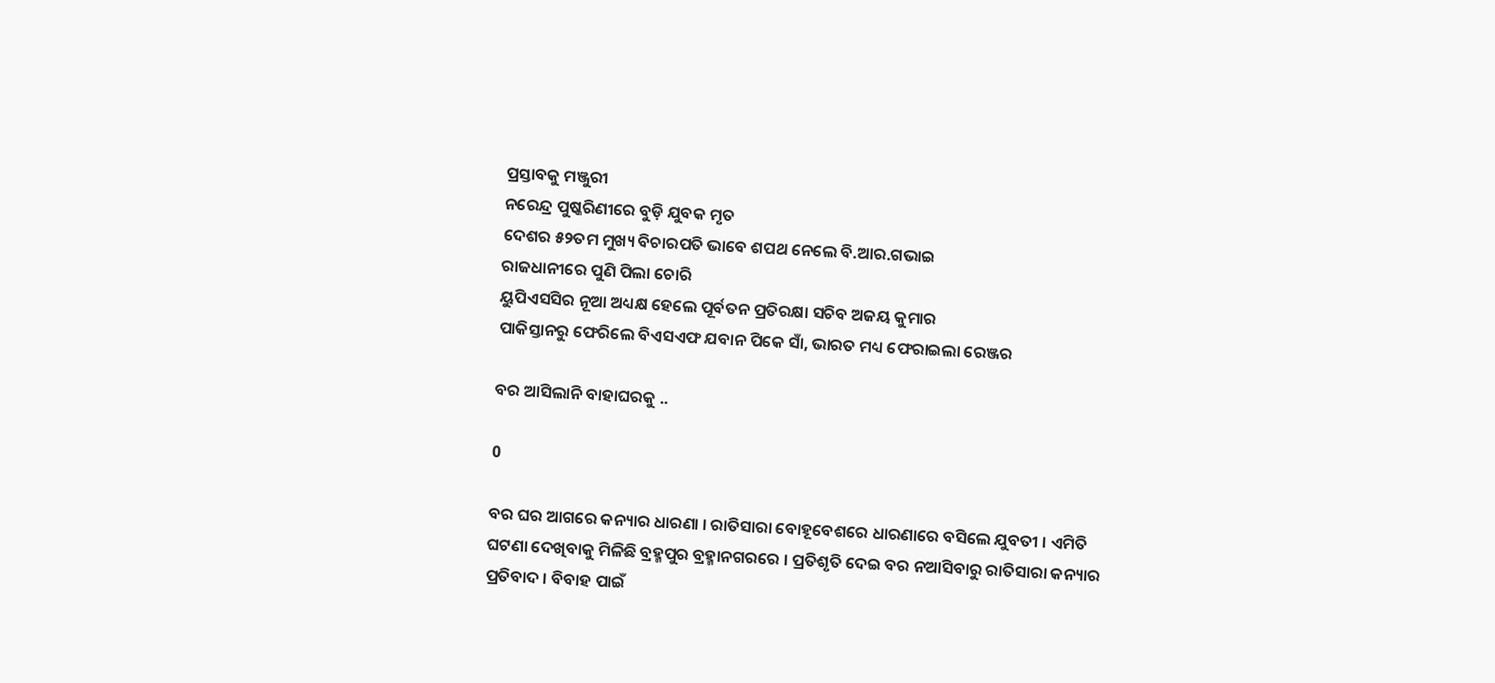ପ୍ରସ୍ତାବକୁ ମଞ୍ଜୁରୀ
ନରେନ୍ଦ୍ର ପୁଷ୍କରିଣୀରେ ବୁଡ଼ି ଯୁବକ ମୃତ
ଦେଶର ୫୨ତମ ମୁଖ୍ୟ ବିଚାରପତି ଭାବେ ଶପଥ ନେଲେ ବି.ଆର.ଗଭାଇ
ରାଜଧାନୀରେ ପୁଣି ପିଲା ଚୋରି
ୟୁପିଏସସିର ନୂଆ ଅଧ୍ୟକ୍ଷ ହେଲେ ପୂର୍ବତନ ପ୍ରତିରକ୍ଷା ସଚିବ ଅଜୟ କୁମାର
ପାକିସ୍ତାନରୁ ଫେରିଲେ ବିଏସଏଫ ଯବାନ ପିକେ ସାଁ, ଭାରତ ମଧ୍ୟ ଫେରାଇଲା ରେଞ୍ଜର

ବର ଆସିଲାନି ବାହାଘରକୁ ..

0

ବର ଘର ଆଗରେ କନ୍ୟାର ଧାରଣା । ରାତିସାରା ବୋହୂବେଶରେ ଧାରଣାରେ ବସିଲେ ଯୁବତୀ । ଏମିତି ଘଟଣା ଦେଖିବାକୁ ମିଳିଛି ବ୍ରହ୍ମପୁର ବ୍ରହ୍ମାନଗରରେ । ପ୍ରତିଶୃତି ଦେଇ ବର ନଆସିବାରୁ ରାତିସାରା କନ୍ୟାର ପ୍ରତିବାଦ । ବିବାହ ପାଇଁ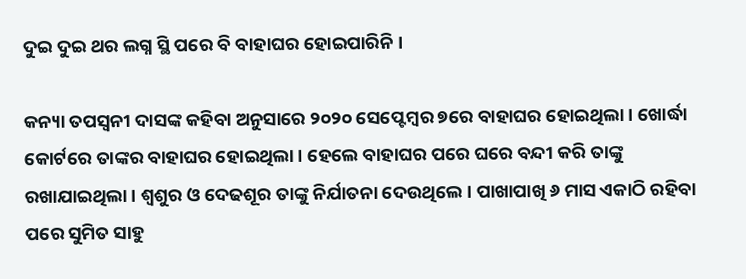ଦୁଇ ଦୁଇ ଥର ଲଗ୍ନ ସ୍ଥି ପରେ ବି ବାହାଘର ହୋଇପାରିନି ।

କନ୍ୟା ତପସ୍ୱନୀ ଦାସଙ୍କ କହିବା ଅନୁସାରେ ୨୦୨୦ ସେପ୍ଟେମ୍ବର ୭ରେ ବାହାଘର ହୋଇଥିଲା । ଖୋର୍ଦ୍ଧା କୋର୍ଟରେ ତାଙ୍କର ବାହାଘର ହୋଇଥିଲା । ହେଲେ ବାହାଘର ପରେ ଘରେ ବନ୍ଦୀ କରି ତାଙ୍କୁ ରଖାଯାଇଥିଲା । ଶ୍ୱଶୁର ଓ ଦେଢଶୂର ତାଙ୍କୁ ନିର୍ଯାତନା ଦେଉଥିଲେ । ପାଖାପାଖି ୬ ମାସ ଏକାଠି ରହିବା ପରେ ସୁମିତ ସାହୁ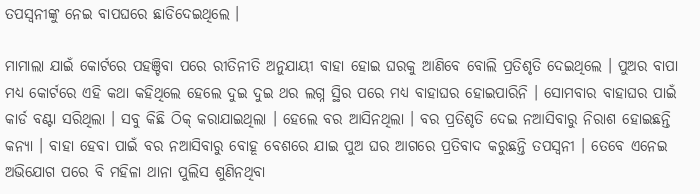ତପସ୍ୱନୀଙ୍କୁ ନେଇ ବାପଘରେ ଛାଡିଦେଇଥିଲେ ।

ମାମାଲା ଯାଇଁ କୋର୍ଟରେ ପହଞ୍ଚିବା ପରେ ରୀତିନୀତି ଅନୁଯାୟୀ ବାହା ହୋଇ ଘରକୁ ଆଣିବେ ବୋଲି ପ୍ରତିଶୃତି ଦେଇଥିଲେ । ପୁଅର ବାପା ମଧ୍ୟ କୋର୍ଟରେ ଏହି କଥା କହିଥିଲେ ହେଲେ ଦୁଇ ଦୁଇ ଥର ଲଗ୍ନ ସ୍ଥିର ପରେ ମଧ୍ୟ ବାହାଘର ହୋଇପାରିନି । ସୋମବାର ବାହାଘର ପାଇଁ କାର୍ଡ ବଣ୍ଟା ସରିଥିଲା । ସବୁ କିଛି ଠିକ୍ କରାଯାଇଥିଲା । ହେଲେ ବର ଆସିନଥିଲା । ବର ପ୍ରତିଶୃତି ଦେଇ ନଆସିବାରୁ ନିରାଶ ହୋଇଛନ୍ତି କନ୍ୟା । ବାହା ହେବା ପାଇଁ ବର ନଆସିବାରୁ ବୋହୂ ବେଶରେ ଯାଇ ପୁଅ ଘର ଆଗରେ ପ୍ରତିବାଦ କରୁଛନ୍ତି ତପସ୍ୱନୀ । ତେବେ ଏନେଇ ଅଭିଯୋଗ ପରେ ବି ମହିଳା ଥାନା ପୁଲିସ ଶୁଣିନଥିବା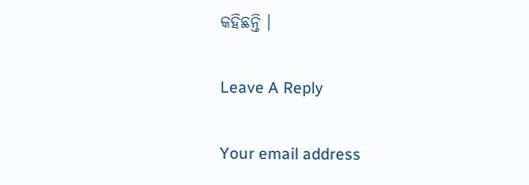କହିଛନ୍ତି ।

Leave A Reply

Your email address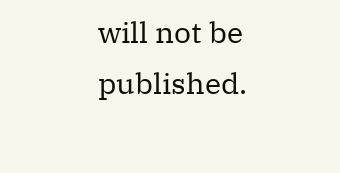will not be published.